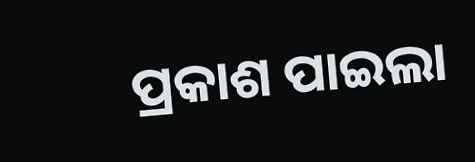ପ୍ରକାଶ ପାଇଲା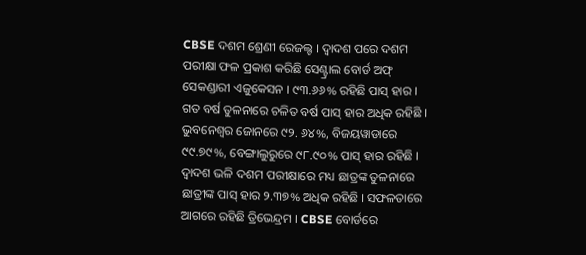CBSE ଦଶମ ଶ୍ରେଣୀ ରେଜଲ୍ଟ । ଦ୍ୱାଦଶ ପରେ ଦଶମ ପରୀକ୍ଷା ଫଳ ପ୍ରକାଶ କରିଛି ସେଣ୍ଟ୍ରାଲ ବୋର୍ଡ ଅଫ୍ ସେକଣ୍ଡାରୀ ଏଜୁକେସନ । ୯୩.୬୬% ରହିଛି ପାସ୍ ହାର । ଗତ ବର୍ଷ ତୁଳନାରେ ଚଳିତ ବର୍ଷ ପାସ୍ ହାର ଅଧିକ ରହିଛି । ଭୁବନେଶ୍ୱର ଜୋନରେ ୯୨. ୬୪%, ବିଜୟୱାଡାରେ ୯୯.୭୯%, ବେଙ୍ଗାଲୁରୁରେ ୯୮.୯୦% ପାସ୍ ହାର ରହିଛି । ଦ୍ୱାଦଶ ଭଳି ଦଶମ ପରୀକ୍ଷାରେ ମଧ୍ୟ ଛାତ୍ରଙ୍କ ତୁଳନାରେ ଛାତ୍ରୀଙ୍କ ପାସ୍ ହାର ୨.୩୭% ଅଧିକ ରହିଛି । ସଫଳତାରେ ଆଗରେ ରହିଛି ତ୍ରିଭେନ୍ଦ୍ରମ । CBSE ବୋର୍ଡରେ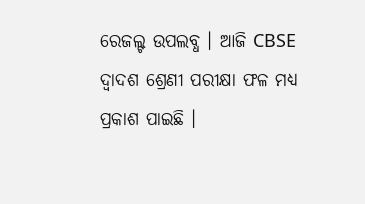ରେଜଲ୍ଟ ଉପଲବ୍ଧ । ଆଜି CBSE ଦ୍ୱାଦଶ ଶ୍ରେଣୀ ପରୀକ୍ଷା ଫଳ ମଧ୍ୟ ପ୍ରକାଶ ପାଇଛି ।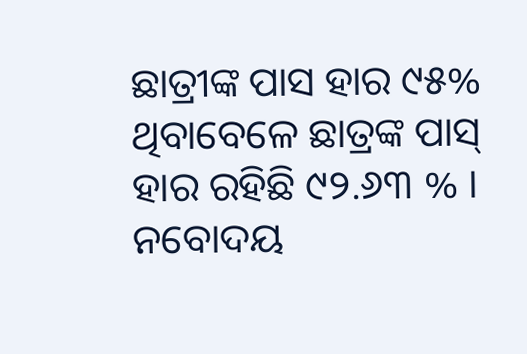ଛାତ୍ରୀଙ୍କ ପାସ ହାର ୯୫% ଥିବାବେଳେ ଛାତ୍ରଙ୍କ ପାସ୍ ହାର ରହିଛି ୯୨.୬୩ % । ନବୋଦୟ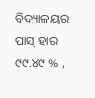ବିଦ୍ୟାଳୟର ପାସ୍ ହାର ୯୯.୪୯ % ,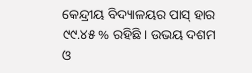କେନ୍ଦ୍ରୀୟ ବିଦ୍ୟାଳୟର ପାସ୍ ହାର ୯୯.୪୫ % ରହିଛି । ଉଭୟ ଦଶମ ଓ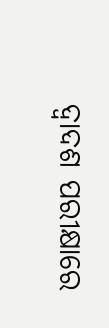ଦ୍ୱାଦଶ ପରୀକ୍ଷାରେ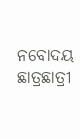ନବୋଦୟ ଛାତ୍ରଛାତ୍ରୀ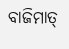ବାଜିମାତ୍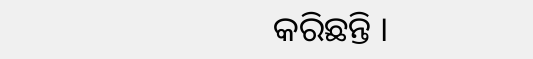କରିଛନ୍ତି ।